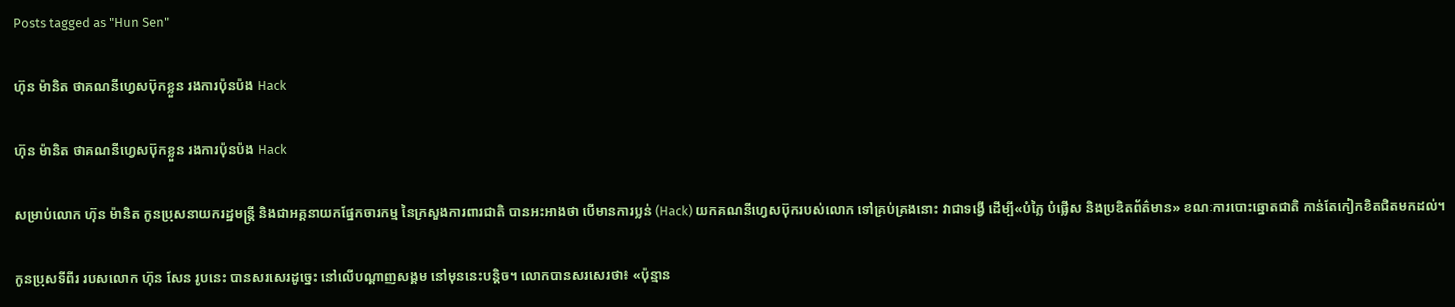Posts tagged as "Hun Sen"

ហ៊ុន ម៉ានិត ថាគណនីហ្វេសប៊ុកខ្លួន រងការប៉ុនប៉ង Hack

ហ៊ុន ម៉ានិត ថាគណនីហ្វេសប៊ុកខ្លួន រងការប៉ុនប៉ង Hack

សម្រាប់លោក ហ៊ុន ម៉ានិត កូនប្រុសនាយករដ្ឋមន្ត្រី និងជាអគ្គនាយកផ្នែកចារកម្ម នៃក្រសួងការពារជាតិ បានអះអាងថា បើមានការប្លន់ (Hack) យកគណនីហ្វេសប៊ុករបស់លោក ទៅគ្រប់គ្រងនោះ វាជាទង្វើ ដើម្បី«បំភ្លៃ បំផ្លើស និងប្រឌិតព័ត៌មាន» ខណៈការបោះឆ្នោតជាតិ កាន់តែកៀកខិតជិតមកដល់។

កូនប្រុសទីពីរ របសលោក ហ៊ុន សែន រូបនេះ បានសរសេរដូច្នេះ នៅលើបណ្ដាញសង្គម នៅមុននេះបន្តិច។ លោកបានសរសេរថា៖ «ប៉ុន្មាន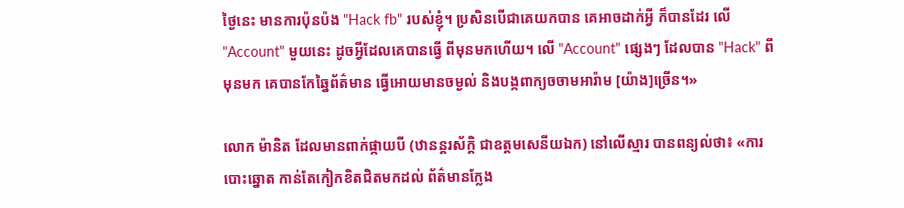ថ្ងៃនេះ មានការប៉ុនប៉ង "Hack fb" របស់ខ្ញុំ។ ប្រសិនបើជាគេយកបាន គេអាចដាក់អ្វី ក៏បានដែរ លើ "Account" មួយនេះ ដូចអ្វីដែលគេបានធ្វើ ពីមុនមកហើយ។ លើ "Account" ផ្សេងៗ ដែលបាន "Hack" ពីមុនមក គេបានកែឆ្នៃព័ត៌មាន ធ្វើអោយមានចម្ងល់ និងបង្កពាក្យចចាមអារ៉ាម [យ៉ាង]ច្រើន។»

លោក ម៉ានិត ដែលមានពាក់ផ្កាយបី (ឋានន្តរស័ក្ដិ ជាឧត្ដមសេនីយឯក) នៅលើស្មារ បានពន្យល់ថា៖ «ការបោះឆ្នោត កាន់តែកៀកខិតជិតមកដល់ ព័ត៌មានក្លែង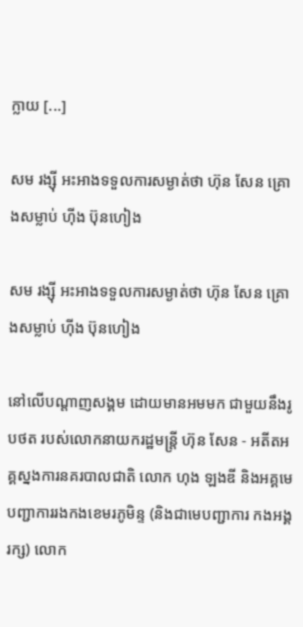ក្លាយ [...]

សម រង្ស៊ី អះអាងទទួលការសម្ងាត់ថា ហ៊ុន សែន គ្រោងសម្លាប់ ហ៊ីង ប៊ុនហៀង

សម រង្ស៊ី អះអាងទទួលការសម្ងាត់ថា ហ៊ុន សែន គ្រោងសម្លាប់ ហ៊ីង ប៊ុនហៀង

នៅលើបណ្ដាញសង្គម ដោយមានអមមក ជាមួយនឹងរូបថត របស់លោកនាយករដ្ឋមន្ត្រី ហ៊ុន សែន - អតីតអគ្គស្នងការនគរបាលជាតិ លោក ហុង ឡងឌី និងអគ្គមេបញ្ជាការរងកងខេមរភូមិន្ទ (និងជាមេបញ្ជាការ កងអង្គរក្ស) លោក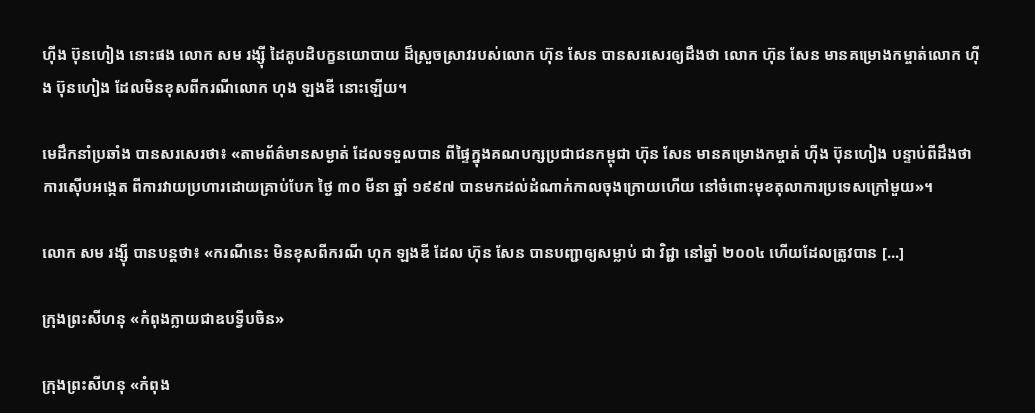ហ៊ីង ប៊ុនហៀង នោះផង លោក សម រង្ស៊ី ដៃគូបដិបក្ខនយោបាយ ដ៏ស្រួចស្រាវរបស់លោក ហ៊ុន សែន បានសរសេរឲ្យដឹងថា លោក ហ៊ុន សែន មានគម្រោងកម្ចាត់លោក ហ៊ីង ប៊ុនហៀង ដែលមិនខុសពីករណីលោក ហុង ឡងឌី នោះឡើយ។

មេដឹកនាំប្រឆាំង បានសរសេរថា៖ «តាមព័ត៌មានសម្ងាត់ ដែលទទួលបាន ពីផ្ទៃក្នុងគណបក្សប្រជាជនកម្ពុជា ហ៊ុន សែន មានគម្រោងកម្ចាត់ ហ៊ីង ប៊ុនហៀង បន្ទាប់ពីដឹងថា ការស៊ើបអង្កេត ពីការវាយប្រហារដោយគ្រាប់បែក ថ្ងៃ ៣០ មីនា ឆ្នាំ ១៩៩៧ បានមកដល់ដំណាក់កាលចុងក្រោយហើយ នៅចំពោះមុខតុលាការប្រទេសក្រៅមួយ»។

លោក សម រង្ស៊ី បានបន្តថា៖ «ករណីនេះ មិនខុសពីករណី ហុក ឡងឌី ដែល ហ៊ុន សែន បានបញ្ជាឲ្យសម្លាប់ ជា វិជ្ជា នៅឆ្នាំ ២០០៤ ហើយដែលត្រូវបាន [...]

ក្រុងព្រះសីហនុ «កំពុងក្លាយជាឧបទ្វីបចិន»

ក្រុងព្រះសីហនុ «កំពុង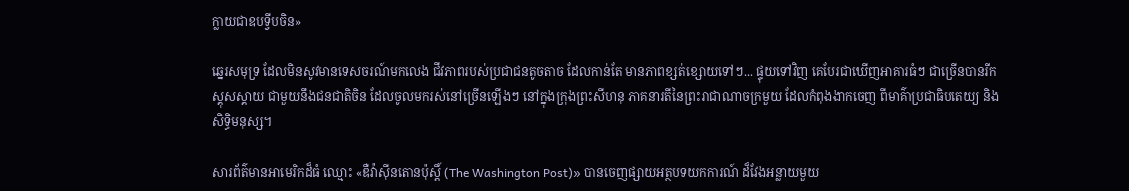ក្លាយជាឧបទ្វីបចិន»

ឆ្នេរសមុទ្រ ដែលមិនសូវមានទេសចរណ៍មកលេង ជីវភាពរបស់ប្រជាជនតូចតាច ដែលកាន់តែ មានភាពខ្សត់ខ្សោយទៅៗ... ផ្ទុយទៅវិញ គេបែរជាឃើញអាគារធំៗ ជាច្រើនបានរីកស្គុសស្គាយ ជាមួយនឹងជនជាតិចិន ដែលចូលមករស់នៅច្រើនឡើងៗ នៅក្នុងក្រុងព្រះសីហនុ ភាគនារតីនៃព្រះរាជាណាចក្រមួយ ដែលកំពុងងាកចេញ ពីមាគ៌ាប្រជាធិបតេយ្យ និងសិទ្ធិមនុស្ស។

សារព័ត៌មានអាមេរិកដ៏ធំ ឈ្មោះ «ឌឺវ៉ាស៊ីនតោនប៉ុស្ដិ៍ (The Washington Post)» បានចេញផ្សាយអត្ថបទយកការណ៍ ដ៏វែងអន្លាយមួយ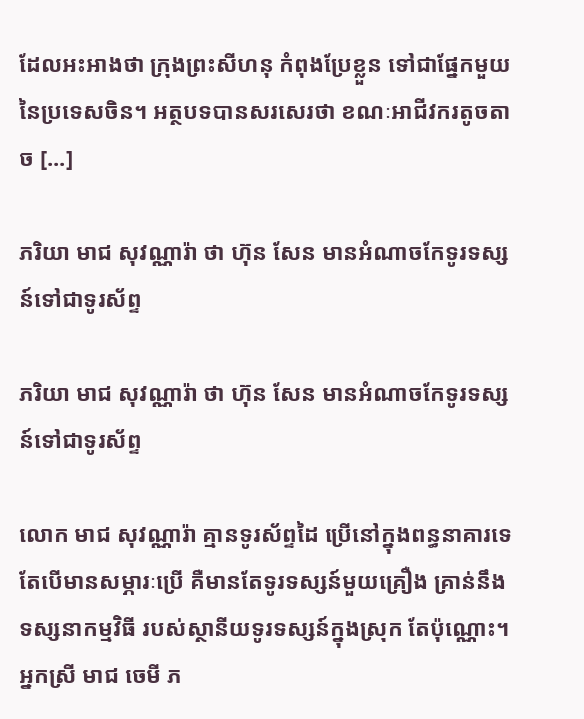ដែលអះអាងថា ក្រុងព្រះសីហនុ កំពុងប្រែខ្លួន ទៅជាផ្នែកមួយ នៃប្រទេសចិន។ អត្ថបទបានសរសេរថា ខណៈអាជីវករតូចតាច [...]

ភរិយា មាជ សុវណ្ណារ៉ា ថា ហ៊ុន សែន មានអំណាចកែទូរទស្សន៍ទៅជាទូរស័ព្ទ

ភរិយា មាជ សុវណ្ណារ៉ា ថា ហ៊ុន សែន មានអំណាចកែទូរទស្សន៍ទៅជាទូរស័ព្ទ

លោក មាជ សុវណ្ណារ៉ា គ្មានទូរស័ព្ទដៃ ប្រើនៅក្នុងពន្ធនាគារទេ តែបើមានសម្ភារៈប្រើ គឺមានតែទូរទស្សន៍មួយគ្រឿង គ្រាន់នឹងទស្សនាកម្មវិធី របស់ស្ថានីយទូរទស្សន៍ក្នុងស្រុក តែប៉ុណ្ណោះ។ អ្នកស្រី មាជ ចេមី ភ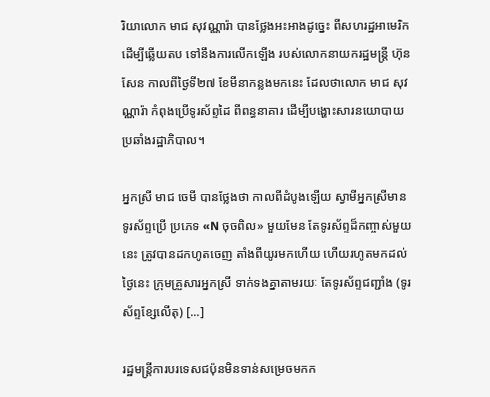រិយាលោក មាជ សុវណ្ណារ៉ា បានថ្លែងអះអាងដូច្នេះ ពីសហរដ្ឋអាមេរិក ដើម្បីឆ្លើយតប ទៅនឹងការលើកឡើង របស់លោកនាយករដ្ឋមន្ត្រី ហ៊ុន សែន កាលពីថ្ងៃទី២៧ ខែមីនាកន្លងមកនេះ ដែលថាលោក មាជ សុវណ្ណារ៉ា កំពុងប្រើទូរស័ព្ទដៃ ពីពន្ធនាគារ ដើម្បីបង្ហោះសារនយោបាយ ប្រឆាំងរដ្ឋាភិបាល។

អ្នកស្រី មាជ ចេមី បានថ្លែងថា កាលពីដំបូងឡើយ ស្វាមីអ្នកស្រីមានទូរស័ព្ទប្រើ ប្រភេទ «N ចុចពិល» មួយមែន តែទូរស័ព្ទដ៏កញ្ចាស់មួយនេះ ត្រូវបានដកហូតចេញ តាំងពីយូរមកហើយ ហើយរហូតមកដល់ថ្ងៃនេះ ក្រុមគ្រួសារអ្នកស្រី ទាក់ទងគ្នាតាមរយៈ តែទូរស័ព្ទជញ្ជាំង (ទូរស័ព្ទខ្សែលើតុ) [...]

រដ្ឋមន្ត្រីការបរទេសជប៉ុនមិនទាន់សម្រេចមកក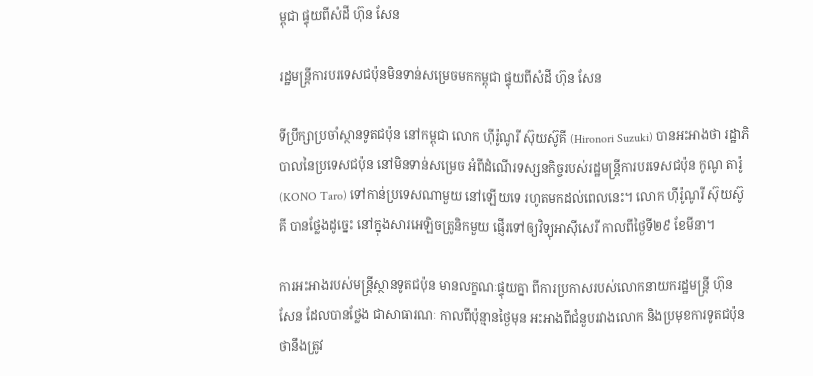ម្ពុជា ផ្ទុយពីសំដី ហ៊ុន សែន

រដ្ឋមន្ត្រីការបរទេសជប៉ុនមិនទាន់សម្រេចមកកម្ពុជា ផ្ទុយពីសំដី ហ៊ុន សែន

ទីប្រឹក្សាប្រចាំស្ថានទូតជប៉ុន នៅកម្ពុជា លោក ហ៊ីរ៉ូណូរី ស៊ុយស៊ូគី (Hironori Suzuki) បានអះអាងថា រដ្ឋាភិបាលនៃប្រទេសជប៉ុន នៅមិនទាន់សម្រេច អំពីដំណើរទស្សនកិច្ចរបស់រដ្ឋមន្ត្រីការបរទេសជប៉ុន កូណូ តារ៉ូ (KONO Taro) ទៅកាន់ប្រទេសណាមួយ នៅឡើយទេ រហូតមកដល់ពេលនេះ។ លោក ហ៊ីរ៉ូណូរី ស៊ុយស៊ូគី បានថ្លែងដូច្នេះ នៅក្នុងសារអេឡិចត្រូនិកមួយ ផ្ញើរទៅឲ្យវិទ្យុអាស៊ីសេរី កាលពីថ្ងៃទី២៩ ខែមីនា។

ការអះអាងរបស់មន្ត្រីស្ថានទូតជប៉ុន មានលក្ខណៈផ្ទុយគ្នា ពីការប្រកាសរបស់លោកនាយករដ្ឋមន្ត្រី ហ៊ុន សែន ដែលបានថ្លែង ជាសាធារណៈ កាលពីប៉ុន្មានថ្ងៃមុន អះអាងពីជំនួបរវាងលោក និងប្រមុខការទូតជប៉ុន ថានឹងត្រូវ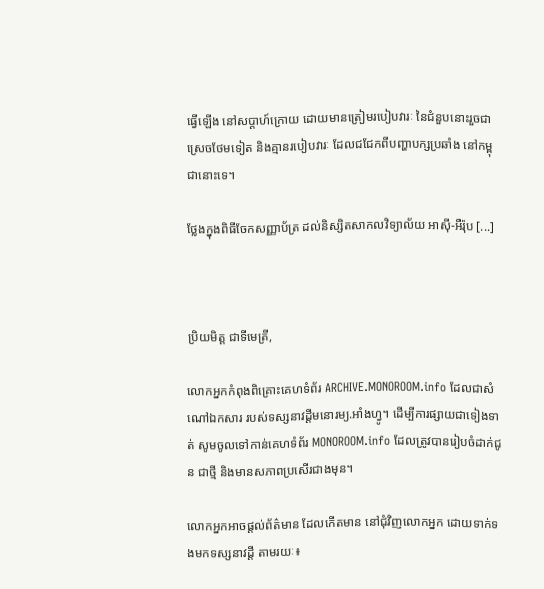ធ្វើឡើង នៅសប្ដាហ៍ក្រោយ ដោយមានត្រៀមរបៀបវារៈ នៃជំនួបនោះរួចជាស្រេចថែមទៀត និងគ្មានរបៀបវារៈ ដែលជជែកពីបញ្ហាបក្សប្រឆាំង នៅកម្ពុជានោះទេ។

ថ្លែងក្នុងពិធីចែកសញ្ញាប័ត្រ ដល់និស្សិតសាកលវិទ្យាល័យ អាស៊ី-អឺរ៉ុប [...]



ប្រិយមិត្ត ជាទីមេត្រី,

លោកអ្នកកំពុងពិគ្រោះគេហទំព័រ ARCHIVE.MONOROOM.info ដែលជាសំណៅឯកសារ របស់ទស្សនាវដ្ដីមនោរម្យ.អាំងហ្វូ។ ដើម្បីការផ្សាយជាទៀងទាត់ សូមចូលទៅកាន់គេហទំព័រ MONOROOM.info ដែលត្រូវបានរៀបចំដាក់ជូន ជាថ្មី និងមានសភាពប្រសើរជាងមុន។

លោកអ្នកអាចផ្ដល់ព័ត៌មាន ដែលកើតមាន នៅជុំវិញលោកអ្នក ដោយទាក់ទងមកទស្សនាវដ្ដី តាមរយៈ៖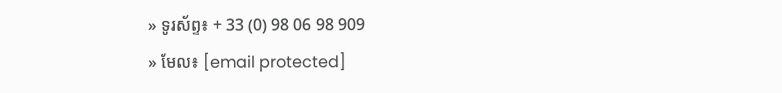» ទូរស័ព្ទ៖ + 33 (0) 98 06 98 909
» មែល៖ [email protected]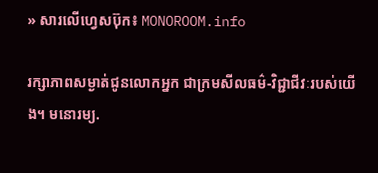» សារលើហ្វេសប៊ុក៖ MONOROOM.info

រក្សាភាពសម្ងាត់ជូនលោកអ្នក ជាក្រមសីលធម៌-វិជ្ជាជីវៈរបស់យើង។ មនោរម្យ.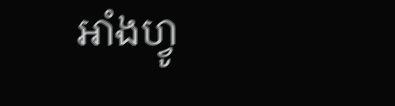អាំងហ្វូ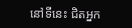នៅទីនេះ ជិតអ្នក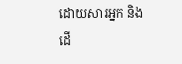ដោយសារអ្នក និងដើ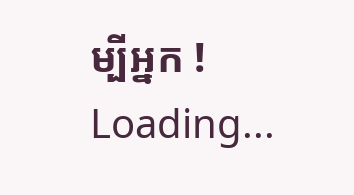ម្បីអ្នក !
Loading...